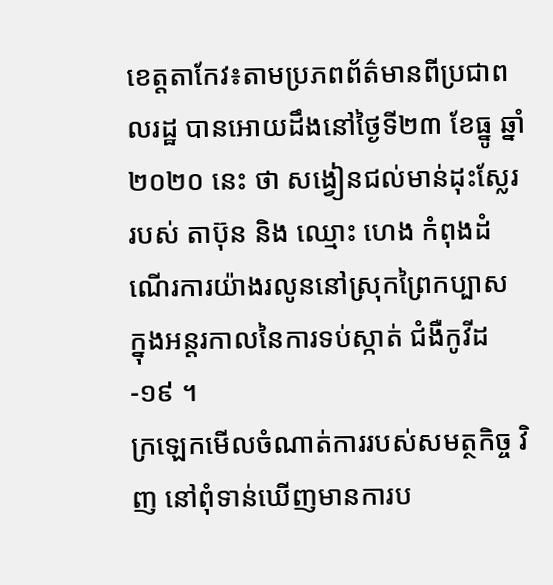ខេត្តតាកែវ៖តាមប្រភពព័ត៌មានពីប្រជាពលរដ្ឋ បានអោយដឹងនៅថ្ងៃទី២៣ ខែធ្នូ ឆ្នាំ២០២០ នេះ ថា សង្វៀនជល់មាន់ដុះស្លែរ របស់ តាប៊ុន និង ឈ្មោះ ហេង កំពុងដំណើរការយ៉ាងរលូននៅស្រុកព្រៃកប្បាស ក្នុងអន្តរកាលនៃការទប់ស្កាត់ ជំងឺកូវីដ-១៩ ។
ក្រឡេកមើលចំណាត់ការរបស់សមត្ថកិច្ច វិញ នៅពុំទាន់ឃើញមានការប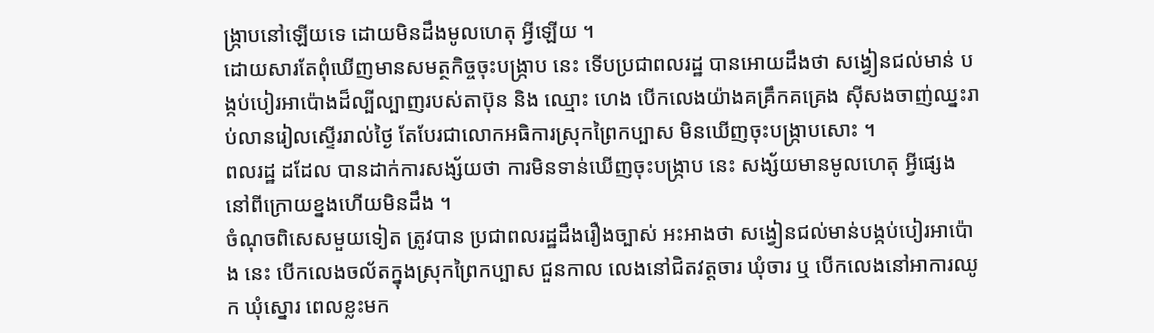ង្ក្រាបនៅឡើយទេ ដោយមិនដឹងមូលហេតុ អ្វីឡើយ ។
ដោយសារតែពុំឃើញមានសមត្ថកិច្ចចុះបង្ក្រាប នេះ ទើបប្រជាពលរដ្ឋ បានអោយដឹងថា សង្វៀនជល់មាន់ បង្កប់បៀរអាប៉ោងដ៏ល្បីល្បាញរបស់តាប៊ុន និង ឈ្មោះ ហេង បើកលេងយ៉ាងគគ្រឹកគគ្រេង ស៊ីសងចាញ់ឈ្នះរាប់លានរៀលស្ទើររាល់ថ្ងៃ តែបែរជាលោកអធិការស្រុកព្រៃកប្បាស មិនឃើញចុះបង្ក្រាបសោះ ។
ពលរដ្ឋ ដដែល បានដាក់ការសង្ស័យថា ការមិនទាន់ឃើញចុះបង្ក្រាប នេះ សង្ស័យមានមូលហេតុ អ្វីផ្សេង នៅពីក្រោយខ្នងហើយមិនដឹង ។
ចំណុចពិសេសមួយទៀត ត្រូវបាន ប្រជាពលរដ្ឋដឹងរឿងច្បាស់ អះអាងថា សង្វៀនជល់មាន់បង្កប់បៀរអាប៉ោង នេះ បើកលេងចល័តក្នុងស្រុកព្រៃកប្បាស ជួនកាល លេងនៅជិតវត្តចារ ឃុំចារ ឬ បើកលេងនៅអាការឈូក ឃុំស្នោរ ពេលខ្លះមក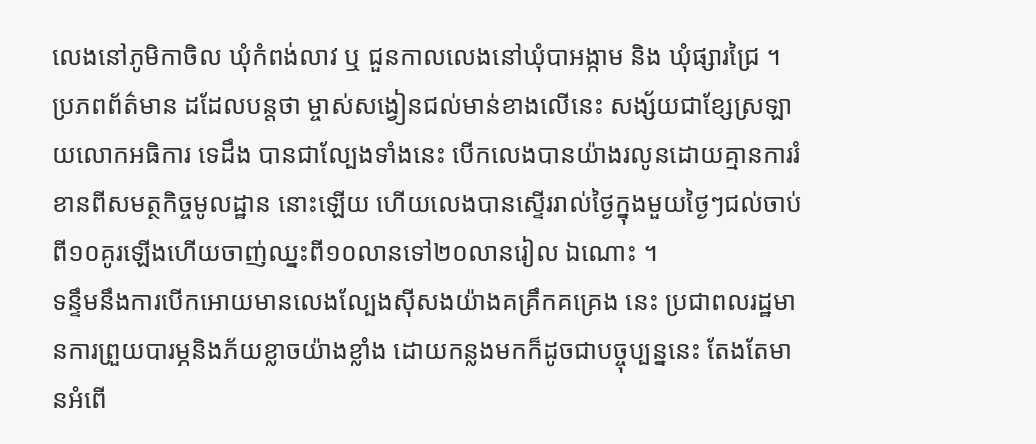លេងនៅភូមិកាចិល ឃុំកំពង់លាវ ឬ ជួនកាលលេងនៅឃុំបាអង្កាម និង ឃុំផ្សារជ្រៃ ។
ប្រភពព័ត៌មាន ដដែលបន្តថា ម្ចាស់សង្វៀនជល់មាន់ខាងលើនេះ សង្ស័យជាខ្សែស្រឡាយលោកអធិការ ទេដឹង បានជាល្បែងទាំងនេះ បើកលេងបានយ៉ាងរលូនដោយគ្មានការរំខានពីសមត្ថកិច្ចមូលដ្ឋាន នោះឡើយ ហើយលេងបានស្ទើររាល់ថ្ងៃក្នុងមួយថ្ងៃៗជល់ចាប់ពី១០គូរឡើងហើយចាញ់ឈ្នះពី១០លានទៅ២០លានរៀល ឯណោះ ។
ទន្ទឹមនឹងការបើកអោយមានលេងល្បែងស៊ីសងយ៉ាងគគ្រឹកគគ្រេង នេះ ប្រជាពលរដ្ឋមានការព្រួយបារម្ភនិងភ័យខ្លាចយ៉ាងខ្លាំង ដោយកន្លងមកក៏ដូចជាបច្ចុប្បន្ននេះ តែងតែមានអំពើ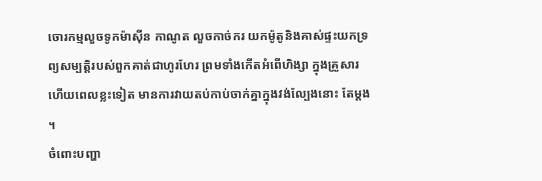ចោរកម្មលួចទូកម៉ាស៊ីន កាណូត លួចកាច់ករ យកម៉ូតូនិងគាស់ផ្ទះយកទ្រព្យសម្បត្តិរបស់ពួកគាត់ជាហូរហែរ ព្រមទាំងកើតអំពើហិង្សា ក្នុងគ្រួសារ ហេីយពេលខ្លះទៀត មានការវាយតប់កាប់ចាក់គ្នាក្នុងវង់ល្បែងនោះ តែម្តង ។
ចំពោះបញ្ហា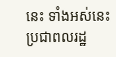នេះ ទាំងអស់នេះ ប្រជាពលរដ្ឋ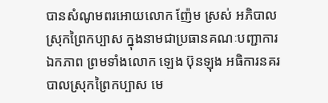បានសំណូមពរអោយលោក ញ៉ែម ស្រស់ អភិបាលស្រុកព្រៃកប្បាស ក្នុងនាមជាប្រធានគណៈបញ្ជាការឯកភាព ព្រមទាំងលោក ឡេង ប៊ុនឡុង អធិការនគរបាលស្រុកព្រៃកប្បាស មេ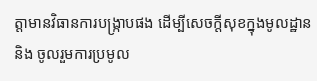ត្តាមានវិធានការបង្ក្រាបផង ដើម្បីសេចក្តីសុខក្នុងមូលដ្ឋាន និង ចូលរួមការប្រមូល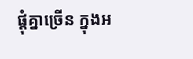ផ្តុំគ្នាច្រើន ក្នុងអ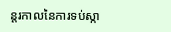ន្តរកាលនៃការទប់ស្កា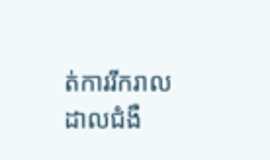ត់ការរីករាលដាលជំងឺ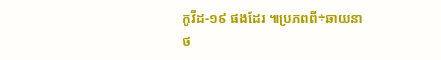កូវីដ-១៩ ផងដែរ ៕ប្រភពពី÷ឆាយនាថ